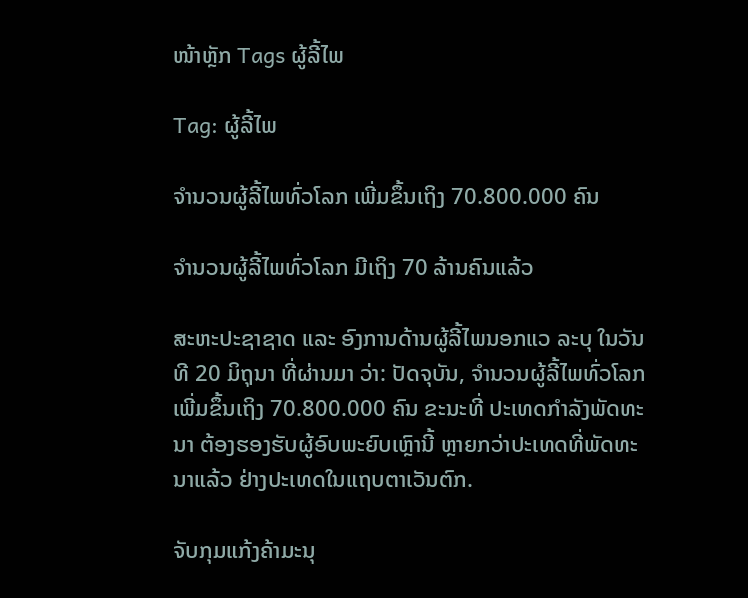ໜ້າຫຼັກ Tags ຜູ້ລີ້ໄພ

Tag: ຜູ້ລີ້ໄພ

ຈຳນວນຜູ້ລີ້ໄພທົ່ວໂລກ ເພີ່ມຂຶ້ນເຖິງ 70.800.000 ຄົນ

ຈຳນວນຜູ້ລີ້ໄພທົ່ວໂລກ ມີເຖິງ 70 ລ້ານຄົນແລ້ວ

ສະຫະປະຊາຊາດ ແລະ ອົງການດ້ານຜູ້ລີ້ໄພນອກແວ ລະບຸ ໃນວັນທີ 20 ມິຖຸນາ ທີ່ຜ່ານມາ ວ່າ: ປັດຈຸບັນ, ຈຳນວນຜູ້ລີ້ໄພທົ່ວໂລກ ເພີ່ມຂຶ້ນເຖິງ 70.800.000 ຄົນ ຂະນະທີ່ ປະເທດກຳລັງພັດທະນາ ຕ້ອງຮອງຮັບຜູ້ອົບພະຍົບເຫຼົານີ້ ຫຼາຍກວ່າປະເທດທີ່ພັດທະນາແລ້ວ ຢ່າງປະເທດໃນແຖບຕາເວັນຕົກ.

ຈັບກຸມແກ້ງຄ້າມະນຸ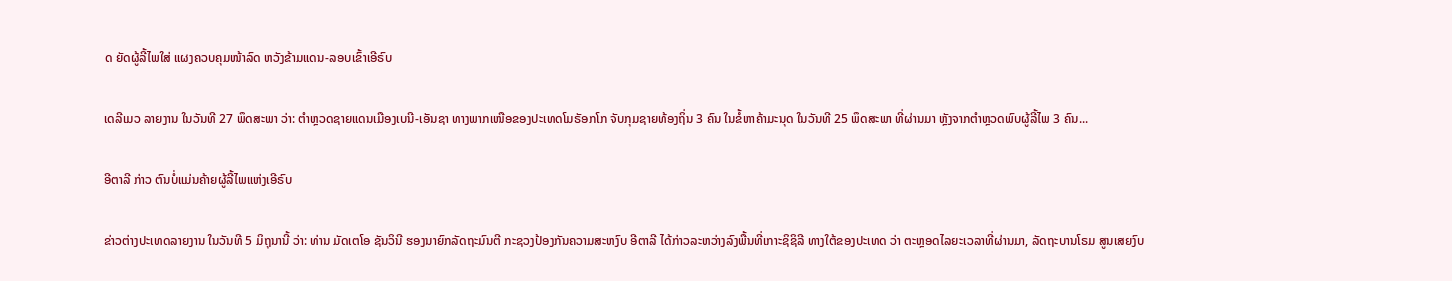ດ ຍັດຜູ້ລີ້ໄພໃສ່ ແຜງຄວບຄຸມໜ້າລົດ ຫວັງຂ້າມແດນ-ລອບເຂົ້າເອີຣົບ

ເດລີເມວ ລາຍງານ ໃນວັນທີ 27 ພຶດສະພາ ວ່າ: ຕຳຫຼວດຊາຍແດນເມືອງເບນີ-ເອັນຊາ ທາງພາກເໜືອຂອງປະເທດໂມຣັອກໂກ ຈັບກຸມຊາຍທ້ອງຖິ່ນ 3 ຄົນ ໃນຂໍ້ຫາຄ້າມະນຸດ ໃນວັນທີ 25 ພຶດສະພາ ທີ່ຜ່ານມາ ຫຼັງຈາກຕຳຫຼວດພົບຜູ້ລີ້ໄພ 3 ຄົນ...

ອີຕາລີ ກ່າວ ຕົນບໍ່ແມ່ນຄ້າຍຜູ້ລີ້ໄພແຫ່ງເອີຣົບ

ຂ່າວຕ່າງປະເທດລາຍງານ ໃນວັນທີ 5 ມິຖຸນານີ້ ວ່າ: ທ່ານ ມັດເຕໂອ ຊັນວິນີ ຮອງນາຍົກລັດຖະມົນຕີ ກະຊວງປ້ອງກັນຄວາມສະຫງົບ ອີຕາລີ ໄດ້ກ່າວລະຫວ່າງລົງພື້ນທີ່ເກາະຊິຊິລີ ທາງໃຕ້ຂອງປະເທດ ວ່າ ຕະຫຼອດໄລຍະເວລາທີ່ຜ່ານມາ, ລັດຖະບານໂຣມ ສູນເສຍງົບ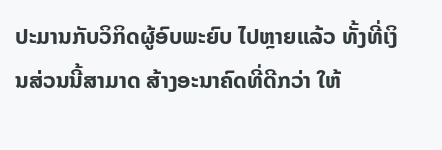ປະມານກັບວິກິດຜູ້ອົບພະຍົບ ໄປຫຼາຍແລ້ວ ທັ້ງທີ່ເງິນສ່ວນນີ້ສາມາດ ສ້າງອະນາຄົດທີ່ດີກວ່າ ໃຫ້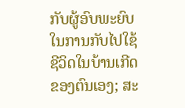ກັບຜູ້ອົບພະຍົບໃນການກັບໄປໃຊ້ຊີວິດໃນບ້ານເກີດຂອງຕົນເອງ; ສະ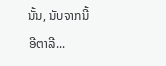ນັ້ນ, ນັບຈາກນີ້ ອີຕາລີ...